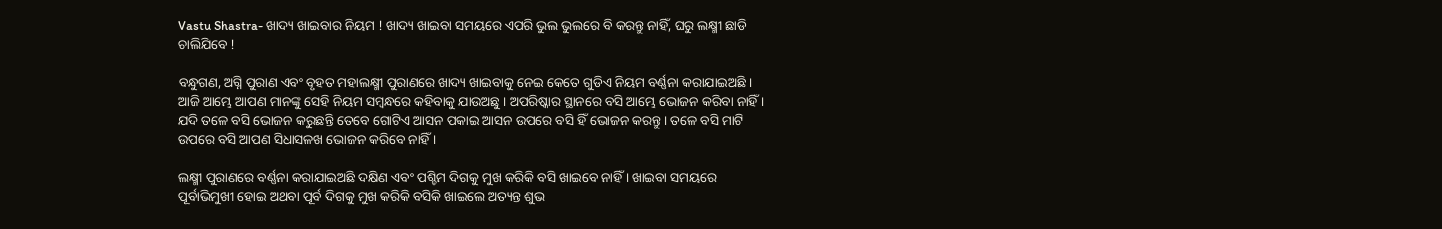Vastu Shastra- ଖାଦ୍ୟ ଖାଇବାର ନିୟମ ! ଖାଦ୍ୟ ଖାଇବା ସମୟରେ ଏପରି ଭୁଲ ଭୁଲରେ ବି କରନ୍ତୁ ନାହିଁ, ଘରୁ ଲକ୍ଷ୍ମୀ ଛାଡି ଚାଲିଯିବେ !

ବନ୍ଧୁଗଣ, ଅଗ୍ନି ପୁରାଣ ଏବଂ ବୃହତ ମହାଲକ୍ଷ୍ମୀ ପୁରାଣରେ ଖାଦ୍ୟ ଖାଇବାକୁ ନେଇ କେତେ ଗୁଡିଏ ନିୟମ ବର୍ଣ୍ଣନା କରାଯାଇଅଛି । ଆଜି ଆମ୍ଭେ ଆପଣ ମାନଙ୍କୁ ସେହି ନିୟମ ସମ୍ବନ୍ଧରେ କହିବାକୁ ଯାଉଅଛୁ । ଅପରିଷ୍କାର ସ୍ଥାନରେ ବସି ଆମ୍ଭେ ଭୋଜନ କରିବା ନାହିଁ । ଯଦି ତଳେ ବସି ଭୋଜନ କରୁଛନ୍ତି ତେବେ ଗୋଟିଏ ଆସନ ପକାଇ ଆସନ ଉପରେ ବସି ହିଁ ଭୋଜନ କରନ୍ତୁ । ତଳେ ବସି ମାଟି ଉପରେ ବସି ଆପଣ ସିଧାସଳଖ ଭୋଜନ କରିବେ ନାହିଁ ।

ଲକ୍ଷ୍ମୀ ପୁରାଣରେ ବର୍ଣ୍ଣନା କରାଯାଇଅଛି ଦକ୍ଷିଣ ଏବଂ ପଶ୍ଚିମ ଦିଗକୁ ମୁଖ କରିକି ବସି ଖାଇବେ ନାହିଁ । ଖାଇବା ସମୟରେ ପୂର୍ବାଭିମୁଖୀ ହୋଇ ଅଥବା ପୂର୍ବ ଦିଗକୁ ମୁଖ କରିକି ବସିକି ଖାଇଲେ ଅତ୍ୟନ୍ତ ଶୁଭ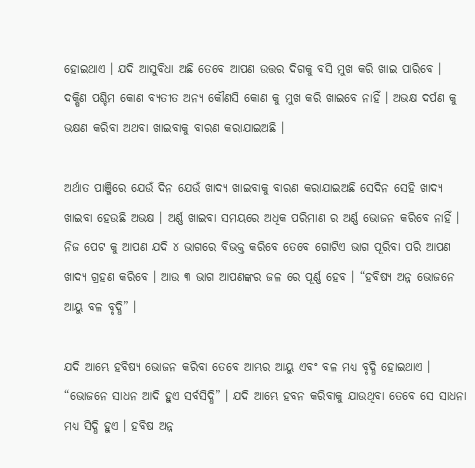ହୋଇଥାଏ । ଯଦି ଆସୁବିଧା ଅଛି ତେବେ ଆପଣ ଉତ୍ତର ଦିଗକୁ ବସି ମୁଖ କରି ଖାଇ ପାରିବେ । ଦକ୍ଷିଣ ପଶ୍ଚିମ କୋଣ ବ୍ୟତୀତ ଅନ୍ୟ କୌଣସି କୋଣ କୁ ମୁଖ କରି ଖାଇବେ ନାହିଁ । ଅଭକ୍ଷ ଦର୍ପଣ କୁ ଭକ୍ଷଣ କରିବା ଅଥବା ଖାଇବାକୁ ବାରଣ କରାଯାଇଅଛି ।

ଅର୍ଥାତ ପାଞ୍ଜିରେ ଯେଉଁ ଦିନ ଯେଉଁ ଖାଦ୍ୟ ଖାଇବାକୁ ବାରଣ କରାଯାଇଅଛି ସେଦିନ ସେହି ଖାଦ୍ୟ ଖାଇବା ହେଉଛି ଅଭକ୍ଷ । ଅର୍ଣ୍ଣ ଖାଇବା ସମୟରେ ଅଧିକ ପରିମାଣ ର ଅର୍ଣ୍ଣ ଭୋଜନ କରିବେ ନାହିଁ । ନିଜ ପେଟ କୁ ଆପଣ ଯଦି ୪ ଭାଗରେ ବିଭକ୍ତ କରିବେ ତେବେ ଗୋଟିଏ ଭାଗ ପୂରିବା ପରି ଆପଣ ଖାଦ୍ୟ ଗ୍ରହଣ କରିବେ । ଆଉ ୩ ଭାଗ ଆପଣଙ୍କର ଜଳ ରେ ପୂର୍ଣ୍ଣ ହେବ । “ହବିଷ୍ୟ ଅନ୍ନ ଭୋଜନେ ଆୟୁ ବଳ ବୃଦ୍ଧି” ।

ଯଦି ଆମ୍ଭେ ହବିଷ୍ୟ ଭୋଜନ କରିବା ତେବେ ଆମ୍ଭର ଆୟୁ ଏବଂ ବଳ ମଧ୍ୟ ବୃଦ୍ଧି ହୋଇଥାଏ । “ଭୋଜନେ ସାଧନ ଆଦି ହୁଏ ସର୍ବସିଦ୍ଧି” । ଯଦି ଆମ୍ଭେ ହବନ କରିବାକୁ ଯାଉଥିବା ତେବେ ସେ ସାଧନା ମଧ୍ୟ ସିଦ୍ଧି ହୁଏ । ହବିଷ ଅନ୍ନ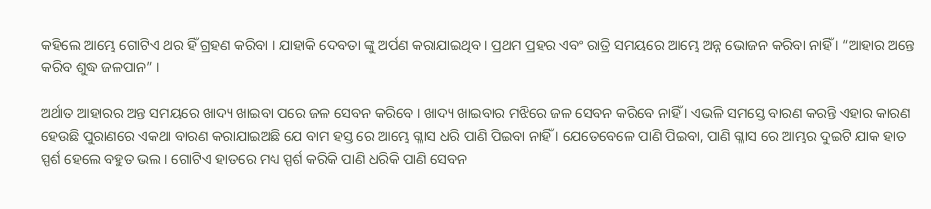କହିଲେ ଆମ୍ଭେ ଗୋଟିଏ ଥର ହିଁ ଗ୍ରହଣ କରିବା । ଯାହାକି ଦେବତା ଙ୍କୁ ଅର୍ପଣ କରାଯାଇଥିବ । ପ୍ରଥମ ପ୍ରହର ଏବଂ ରାତ୍ରି ସମୟରେ ଆମ୍ଭେ ଅନ୍ନ ଭୋଜନ କରିବା ନାହିଁ । “ଆହାର ଅନ୍ତେ କରିବ ଶୁଦ୍ଧ ଜଳପାନ” ।

ଅର୍ଥାତ ଆହାରର ଅନ୍ତ ସମୟରେ ଖାଦ୍ୟ ଖାଇବା ପରେ ଜଳ ସେବନ କରିବେ । ଖାଦ୍ୟ ଖାଇବାର ମଝିରେ ଜଳ ସେବନ କରିବେ ନାହିଁ । ଏଭଳି ସମସ୍ତେ ବାରଣ କରନ୍ତି ଏହାର କାରଣ ହେଉଛି ପୁରାଣରେ ଏକଥା ବାରଣ କରାଯାଇଅଛି ଯେ ବାମ ହସ୍ତ ରେ ଆମ୍ଭେ ଗ୍ଳାସ ଧରି ପାଣି ପିଇବା ନାହିଁ । ଯେତେବେଳେ ପାଣି ପିଇବା, ପାଣି ଗ୍ଳାସ ରେ ଆମ୍ଭର ଦୁଇଟି ଯାକ ହାତ ସ୍ପର୍ଶ ହେଲେ ବହୁତ ଭଲ । ଗୋଟିଏ ହାତରେ ମଧ୍ୟ ସ୍ପର୍ଶ କରିକି ପାଣି ଧରିକି ପାଣି ସେବନ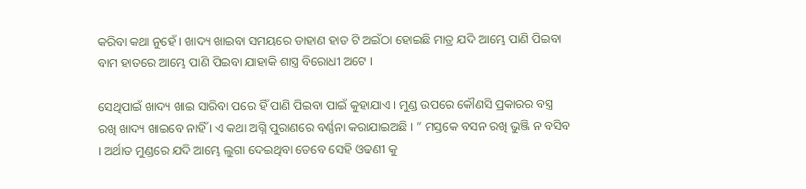କରିବା କଥା ନୁହେଁ । ଖାଦ୍ୟ ଖାଇବା ସମୟରେ ଡାହାଣ ହାତ ଟି ଅଇଁଠା ହୋଇଛି ମାତ୍ର ଯଦି ଆମ୍ଭେ ପାଣି ପିଇବା ବାମ ହାତରେ ଆମ୍ଭେ ପାଣି ପିଇବା ଯାହାକି ଶାସ୍ତ୍ର ବିରୋଧୀ ଅଟେ ।

ସେଥିପାଇଁ ଖାଦ୍ୟ ଖାଇ ସାରିବା ପରେ ହିଁ ପାଣି ପିଇବା ପାଇଁ କୁହାଯାଏ । ମୁଣ୍ଡ ଉପରେ କୌଣସି ପ୍ରକାରର ବସ୍ତ୍ର ରଖି ଖାଦ୍ୟ ଖାଇବେ ନାହିଁ । ଏ କଥା ଅଗ୍ନି ପୁରାଣରେ ବର୍ଣ୍ଣନା କରାଯାଇଅଛି । ” ମସ୍ତକେ ବସନ ରଖି ଭୁଞ୍ଜି ନ ବସିବ । ଅର୍ଥାତ ମୁଣ୍ଡରେ ଯଦି ଆମ୍ଭେ ଲୁଗା ଦେଇଥିବା ତେବେ ସେହି ଓଢଣୀ କୁ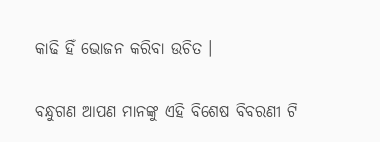କାଢି ହିଁ ଭୋଜନ କରିବା ଉଚିତ ।

ବନ୍ଧୁଗଣ ଆପଣ ମାନଙ୍କୁ ଏହି ବିଶେଷ ବିବରଣୀ ଟି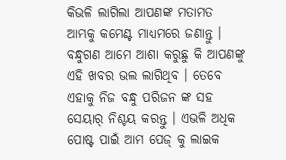କିଭଳି ଲାଗିଲା ଆପଣଙ୍କ ମତାମତ ଆମ୍ଭକୁ କମେଣ୍ଟ ମାଧ୍ୟମରେ ଜଣାନ୍ତୁ । ବନ୍ଧୁଗଣ ଆମେ ଆଶା କରୁଛୁ କି ଆପଣଙ୍କୁ ଏହି ଖବର ଭଲ ଲାଗିଥିବ । ତେବେ ଏହାକୁ ନିଜ ବନ୍ଧୁ ପରିଜନ ଙ୍କ ସହ ସେୟାର୍ ନିଶ୍ଚୟ କରନ୍ତୁ । ଏଭଳି ଅଧିକ ପୋଷ୍ଟ ପାଇଁ ଆମ ପେଜ୍ କୁ ଲାଇକ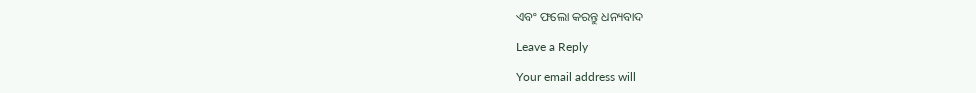ଏବଂ ଫଲୋ କରନ୍ତୁ ଧନ୍ୟବାଦ

Leave a Reply

Your email address will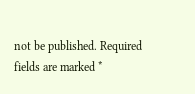not be published. Required fields are marked *